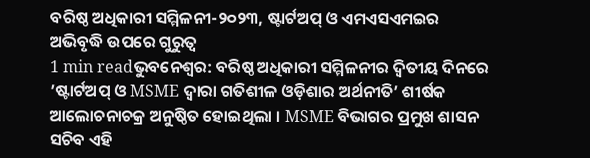ବରିଷ୍ଠ ଅଧିକାରୀ ସମ୍ମିଳନୀ-୨୦୨୩, ଷ୍ଟାର୍ଟଅପ୍ ଓ ଏମଏସଏମଇର ଅଭିବୃଦ୍ଧି ଉପରେ ଗୁରୁତ୍ବ
1 min readଭୁବନେଶ୍ୱର: ବରିଷ୍ଠ ଅଧିକାରୀ ସମ୍ମିଳନୀର ଦ୍ୱିତୀୟ ଦିନରେ ’ଷ୍ଟାର୍ଟଅପ୍ ଓ MSME ଦ୍ୱାରା ଗତିଶୀଳ ଓଡ଼ିଶାର ଅର୍ଥନୀତି’ ଶୀର୍ଷକ ଆଲୋଚନାଚକ୍ର ଅନୁଷ୍ଠିତ ହୋଇଥିଲା । MSME ବିଭାଗର ପ୍ରମୁଖ ଶାସନ ସଚିବ ଏହି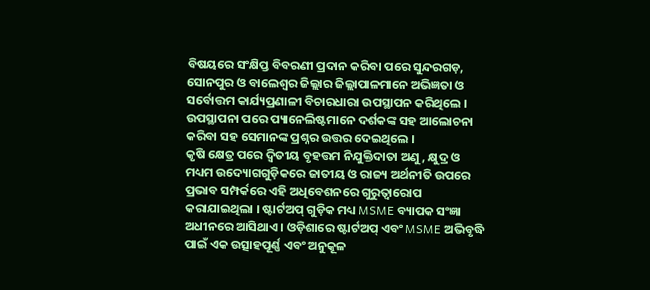ବିଷୟରେ ସଂକ୍ଷିପ୍ତ ବିବରଣୀ ପ୍ରଦାନ କରିବା ପରେ ସୁନ୍ଦରଗଡ଼, ସୋନପୁର ଓ ବାଲେଶ୍ୱର ଜିଲ୍ଲାର ଜିଲ୍ଲାପାଳମାନେ ଅଭିଜ୍ଞତା ଓ ସର୍ବୋତ୍ତମ କାର୍ଯ୍ୟପ୍ରଣାଳୀ ବିଚାରଧାରା ଉପସ୍ଥାପନ କରିଥିଲେ । ଉପସ୍ଥାପନା ପରେ ପ୍ୟାନେଲିଷ୍ଟମାନେ ଦର୍ଶକଙ୍କ ସହ ଆଲୋଚନା କରିବା ସହ ସେମାନଙ୍କ ପ୍ରଶ୍ନର ଉତ୍ତର ଦେଇଥିଲେ ।
କୃଷି କ୍ଷେତ୍ର ପରେ ଦ୍ୱିତୀୟ ବୃହତ୍ତମ ନିଯୁକ୍ତିଦାତା ଅଣୁ, କ୍ଷୁଦ୍ର ଓ ମଧ୍ୟମ ଉଦ୍ୟୋଗଗୁଡ଼ିକରେ ଜାତୀୟ ଓ ରାଜ୍ୟ ଅର୍ଥନୀତି ଉପରେ ପ୍ରଭାବ ସମ୍ପର୍କରେ ଏହି ଅଧିବେଶନରେ ଗୁରୁତ୍ୱାରୋପ କରାଯାଇଥିଲା । ଷ୍ଟାର୍ଟଅପ୍ ଗୁଡ଼ିକ ମଧ୍ୟ MSME ବ୍ୟାପକ ସଂଜ୍ଞା ଅଧୀନରେ ଆସିଥାଏ । ଓଡ଼ିଶାରେ ଷ୍ଟାର୍ଟଅପ୍ ଏବଂ MSME ଅଭିବୃଦ୍ଧି ପାଇଁ ଏକ ଉତ୍ସାହପୂର୍ଣ୍ଣ ଏବଂ ଅନୁକୂଳ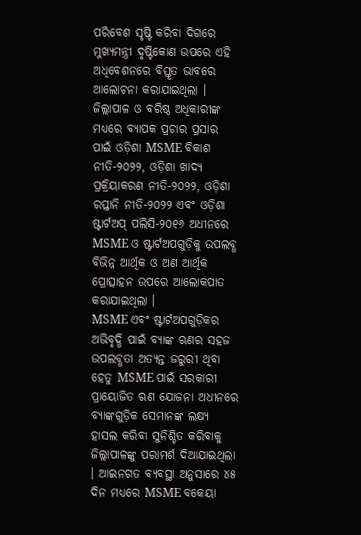ପରିବେଶ ସୃଷ୍ଟି କରିବା ଦିଗରେ ମୁଖ୍ୟମନ୍ତ୍ରୀ ଦୃଷ୍ଟିକୋଣ ଉପରେ ଏହି ଅଧିବେଶନରେ ବିସ୍ତୃତ ଭାବରେ ଆଲୋଚନା କରାଯାଇଥିଲା । ଜିଲ୍ଲାପାଳ ଓ ବରିଷ୍ଠ ଅଧିକାରୀଙ୍କ ମଧ୍ୟରେ ବ୍ୟାପକ ପ୍ରଚାର ପ୍ରସାର ପାଇଁ ଓଡ଼ିଶା MSME ବିକାଶ ନୀତି-୨୦୨୨, ଓଡ଼ିଶା ଖାଦ୍ୟ ପ୍ରକ୍ରିୟାକରଣ ନୀତି-୨୦୨୨, ଓଡ଼ିଶା ରପ୍ତାନି ନୀତି-୨୦୨୨ ଏବଂ ଓଡ଼ିଶା ଷ୍ଟାର୍ଟଅପ୍ ପଲିସି-୨୦୧୬ ଅଧୀନରେ MSME ଓ ଷ୍ଟାର୍ଟଅପଗୁଡ଼ିକୁ ଉପଲବ୍ଧ ବିଭିନ୍ନ ଆର୍ଥିକ ଓ ଅଣ ଆର୍ଥିକ ପ୍ରୋତ୍ସାହନ ଉପରେ ଆଲୋକପାତ କରାଯାଇଥିଲା ।
MSME ଏବଂ ଷ୍ଟାର୍ଟଅପଗୁଡ଼ିକର ଅଭିବୃଦ୍ଧି ପାଇଁ ବ୍ୟାଙ୍କ ଋଣର ସହଜ ଉପଲବ୍ଧତା ଅତ୍ୟନ୍ତ ଜରୁରୀ ଥିବା ହେତୁ MSME ପାଇଁ ସରକାରୀ ପ୍ରାୟୋଜିତ ଋଣ ଯୋଜନା ଅଧୀନରେ ବ୍ୟାଙ୍କଗୁଡ଼ିକ ସେମାନଙ୍କ ଲକ୍ଷ୍ୟ ହାସଲ କରିବା ସୁନିଶ୍ଚିତ କରିବାକୁ ଜିଲ୍ଲାପାଳଙ୍କୁ ପରାମର୍ଶ ଦିଆଯାଇଥିଲା । ଆଇନଗତ ବ୍ୟବସ୍ଥା ଅନୁସାରେ ୪୫ ଦିନ ମଧ୍ୟରେ MSME ବକେୟା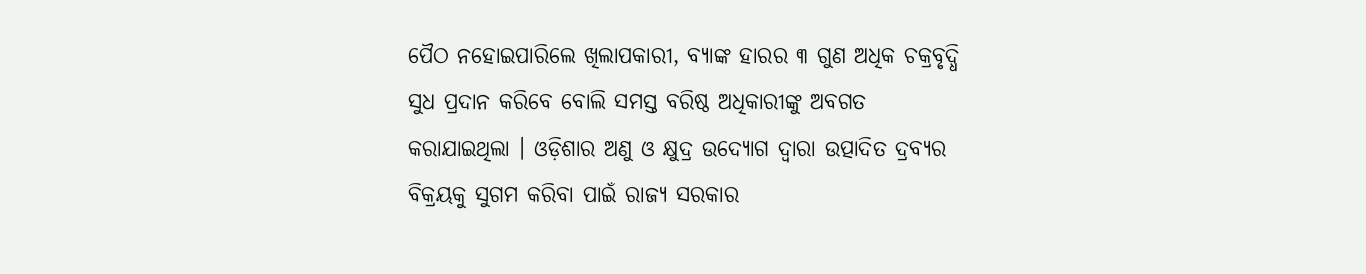ପୈଠ ନହୋଇପାରିଲେ ଖିଲାପକାରୀ, ବ୍ୟାଙ୍କ ହାରର ୩ ଗୁଣ ଅଧିକ ଚକ୍ରବୃଦ୍ଧି ସୁଧ ପ୍ରଦାନ କରିବେ ବୋଲି ସମସ୍ତ ବରିଷ୍ଠ ଅଧିକାରୀଙ୍କୁ ଅବଗତ କରାଯାଇଥିଲା । ଓଡ଼ିଶାର ଅଣୁ ଓ କ୍ଷୁଦ୍ର ଉଦ୍ୟୋଗ ଦ୍ୱାରା ଉତ୍ପାଦିତ ଦ୍ରବ୍ୟର ବିକ୍ରୟକୁ ସୁଗମ କରିବା ପାଇଁ ରାଜ୍ୟ ସରକାର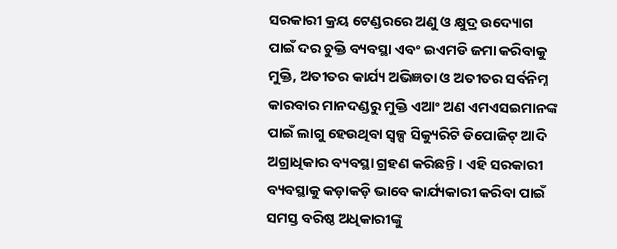ସରକାରୀ କ୍ରୟ ଟେଣ୍ଡରରେ ଅଣୁ ଓ କ୍ଷୁଦ୍ର ଉଦ୍ୟୋଗ ପାଇଁ ଦର ଚୁକ୍ତି ବ୍ୟବସ୍ଥା ଏବଂ ଇଏମଡି ଜମା କରିବାକୁ ମୁକ୍ତି, ଅତୀତର କାର୍ଯ୍ୟ ଅଭିଜ୍ଞତା ଓ ଅତୀତର ସର୍ବନିମ୍ନ କାରବାର ମାନଦଣ୍ଡରୁ ମୁକ୍ତି ଏଆଂ ଅଣ ଏମଏସଇମାନଙ୍କ ପାଇଁ ଲାଗୁ ହେଉଥିବା ସ୍ୱଳ୍ପ ସିକ୍ୟୁରିଟି ଡିପୋଜିଟ୍ ଆଦି ଅଗ୍ରାଧିକାର ବ୍ୟବସ୍ଥା ଗ୍ରହଣ କରିଛନ୍ତି । ଏହି ସରକାରୀ ବ୍ୟବସ୍ଥାକୁ କଡ଼ାକଡ଼ି ଭାବେ କାର୍ଯ୍ୟକାରୀ କରିବା ପାଇଁ ସମସ୍ତ ବରିଷ୍ଠ ଅଧିକାରୀଙ୍କୁ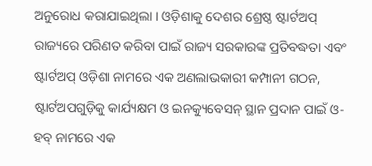ଅନୁରୋଧ କରାଯାଇଥିଲା । ଓଡ଼ିଶାକୁ ଦେଶର ଶ୍ରେଷ୍ଠ ଷ୍ଟାର୍ଟଅପ୍ ରାଜ୍ୟରେ ପରିଣତ କରିବା ପାଇଁ ରାଜ୍ୟ ସରକାରଙ୍କ ପ୍ରତିବଦ୍ଧତା ଏବଂ ଷ୍ଟାର୍ଟଅପ୍ ଓଡ଼ିଶା ନାମରେ ଏକ ଅଣଲାଭକାରୀ କମ୍ପାନୀ ଗଠନ, ଷ୍ଟାର୍ଟଅପଗୁଡ଼ିକୁ କାର୍ଯ୍ୟକ୍ଷମ ଓ ଇନକ୍ୟୁବେସନ୍ ସ୍ଥାନ ପ୍ରଦାନ ପାଇଁ ଓ-ହବ୍ ନାମରେ ଏକ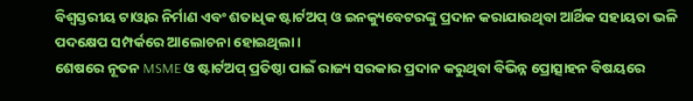ବିଶ୍ୱସ୍ତରୀୟ ଟାଓ୍ୱାର ନିର୍ମାଣ ଏବଂ ଶତାଧିକ ଷ୍ଟାର୍ଟଅପ୍ ଓ ଇନକ୍ୟୁବେଟରଙ୍କୁ ପ୍ରଦାନ କରାଯାଉଥିବା ଆର୍ଥିକ ସହାୟତା ଭଳି ପଦକ୍ଷେପ ସମ୍ପର୍କରେ ଆଲୋଚନା ହୋଇଥିଲା ।
ଶେଷରେ ନୂତନ MSME ଓ ଷ୍ଟାର୍ଟଅପ୍ ପ୍ରତିଷ୍ଠା ପାଇଁ ରାଜ୍ୟ ସରକାର ପ୍ରଦାନ କରୁଥିବା ବିଭିନ୍ନ ପ୍ରୋତ୍ସାହନ ବିଷୟରେ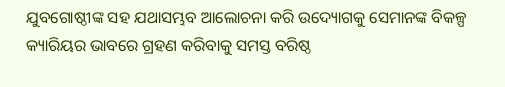ଯୁବଗୋଷ୍ଠୀଙ୍କ ସହ ଯଥାସମ୍ଭବ ଆଲୋଚନା କରି ଉଦ୍ୟୋଗକୁ ସେମାନଙ୍କ ବିକଳ୍ପ କ୍ୟାରିୟର ଭାବରେ ଗ୍ରହଣ କରିବାକୁ ସମସ୍ତ ବରିଷ୍ଠ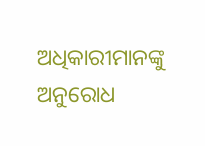ଅଧିକାରୀମାନଙ୍କୁ ଅନୁରୋଧ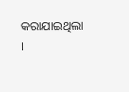କରାଯାଇଥିଲା ।